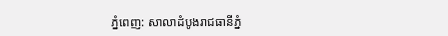ភ្នំពេញ: សាលាដំបូងរាជធានីភ្នំ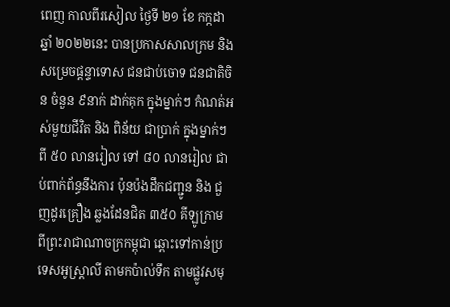ពេញ កាលពីរសៀល ថ្ងៃទី ២១ ខែ កក្កដា ឆ្នាំ ២០២២នេះ បានប្រកាសសាលក្រម និង សម្រេចផ្តន្ទាទោស ជនជាប់ចោទ ជនជាតិចិន ចំនួន ៩នាក់ ដាក់គុក ក្នុងម្នាក់ៗ កំណត់អស់មួយជីវិត និង ពិន័យ ជាប្រាក់ ក្នុងម្នាក់ៗ ពី ៥០ លានរៀល ទៅ ៨០ លានរៀល ជាប់ពាក់ព័ន្ធនឹងការ ប៉ុនប៉ងដឹកជញ្ជូន និង ជួញដូរគ្រឿង ឆ្លងដែនជិត ៣៥០ គីឡូក្រាម ពីព្រះរាជាណាចក្រកម្ពុជា ឆ្ពោះទៅកាន់ប្រទេសអូស្ត្រាលី តាមកប៉ាល់ទឹក តាមផ្លូវសមុ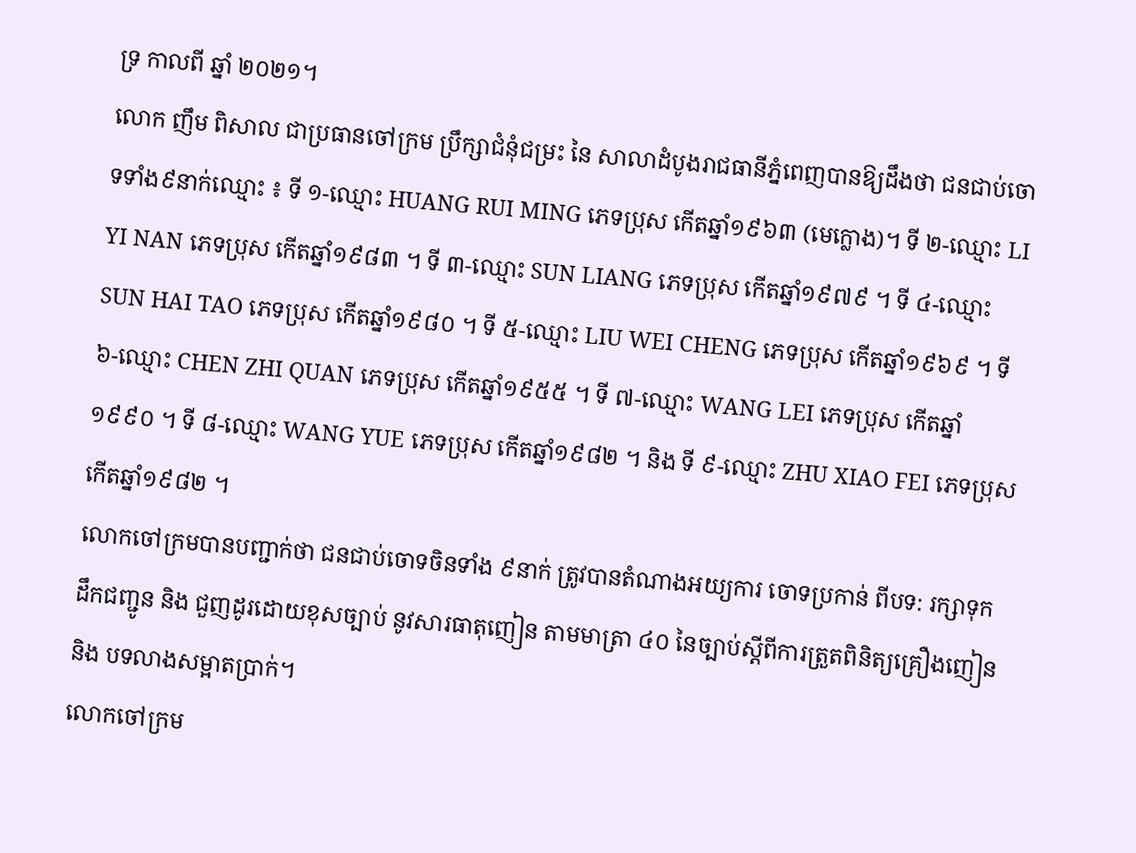ទ្រ កាលពី ឆ្នាំ ២០២១។
លោក ញឹម ពិសាល ជាប្រធានចៅក្រម ប្រឹក្សាជំនុំជម្រះ នៃ សាលាដំបូងរាជធានីភ្នំពេញបានឱ្យដឹងថា ជនជាប់ចោទទាំង៩នាក់ឈ្មោះ ៖ ទី ១-ឈ្មោះ HUANG RUI MING ភេទប្រុស កើតឆ្នាំ១៩៦៣ (មេក្លោង)។ ទី ២-ឈ្មោះ LI YI NAN ភេទប្រុស កើតឆ្នាំ១៩៨៣ ។ ទី ៣-ឈ្មោះ SUN LIANG ភេទប្រុស កើតឆ្នាំ១៩៧៩ ។ ទី ៤-ឈ្មោះ SUN HAI TAO ភេទប្រុស កើតឆ្នាំ១៩៨០ ។ ទី ៥-ឈ្មោះ LIU WEI CHENG ភេទប្រុស កើតឆ្នាំ១៩៦៩ ។ ទី ៦-ឈ្មោះ CHEN ZHI QUAN ភេទប្រុស កើតឆ្នាំ១៩៥៥ ។ ទី ៧-ឈ្មោះ WANG LEI ភេទប្រុស កើតឆ្នាំ១៩៩០ ។ ទី ៨-ឈ្មោះ WANG YUE ភេទប្រុស កើតឆ្នាំ១៩៨២ ។ និង ទី ៩-ឈ្មោះ ZHU XIAO FEI ភេទប្រុស កើតឆ្នាំ១៩៨២ ។
លោកចៅក្រមបានបញ្ជាក់ថា ជនជាប់ចោទចិនទាំង ៩នាក់ ត្រូវបានតំណាងអយ្យការ ចោទប្រកាន់ ពីបទ: រក្សាទុក ដឹកជញ្ជូន និង ជួញដូរដោយខុសច្បាប់ នូវសារធាតុញៀន តាមមាត្រា ៤០ នៃច្បាប់ស្តីពីការត្រួតពិនិត្យគ្រឿងញៀន និង បទលាងសម្អាតប្រាក់។
លោកចៅក្រម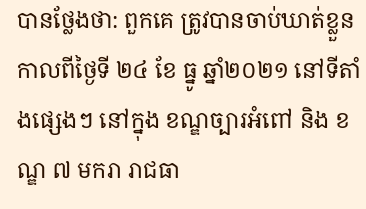បានថ្លែងថា: ពួកគេ ត្រូវបានចាប់ឃាត់ខ្លួន កាលពីថ្ងៃទី ២៤ ខែ ធ្នូ ឆ្នាំ២០២១ នៅទីតាំងផ្សេងៗ នៅក្នុង ខណ្ឌច្បារអំពៅ និង ខណ្ឌ ៧ មករា រាជធា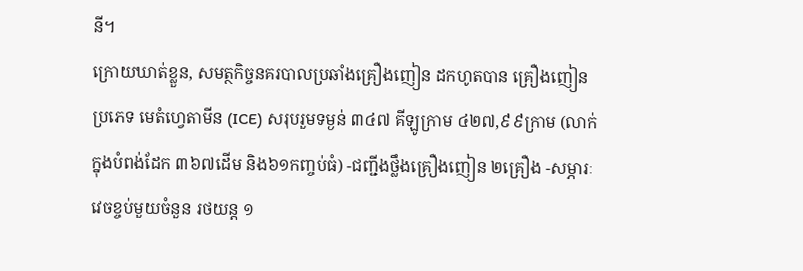នី។
ក្រោយឃាត់ខ្លួន, សមត្ថកិច្ចនគរបាលប្រឆាំងគ្រឿងញៀន ដកហូតបាន គ្រឿងញៀន ប្រភេទ មេតំហ្វេតាមីន (ICE) សរុបរួមទម្ងន់ ៣៤៧ គីឡូក្រាម ៤២៧,៩៩ក្រាម (លាក់ក្នុងបំពង់ដែក ៣៦៧ដើម និង៦១កញ្ចប់ធំ) -ជញ្ជីងថ្លឹងគ្រឿងញៀន ២គ្រឿង -សម្ភារៈវេចខ្ចប់មួយចំនួន រថយន្ត ១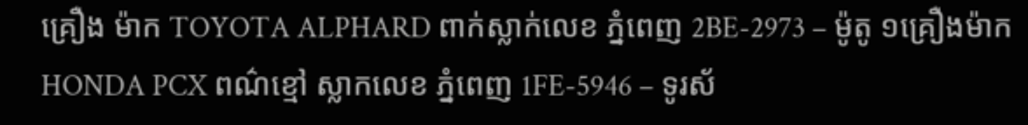គ្រឿង ម៉ាក TOYOTA ALPHARD ពាក់ស្លាក់លេខ ភ្នំពេញ 2BE-2973 – ម៉ូតូ ១គ្រឿងម៉ាក HONDA PCX ពណ៌ខ្មៅ ស្លាកលេខ ភ្នំពេញ 1FE-5946 – ទូរស័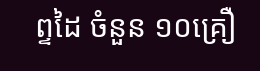ព្ទដៃ ចំនួន ១០គ្រឿ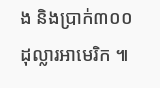ង និងប្រាក់៣០០ ដុល្លារអាមេរិក ៕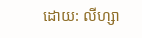ដោយ: លីហ្សា